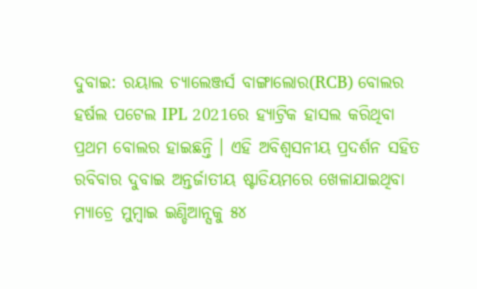ଦୁବାଇ: ରୟାଲ ଚ୍ୟାଲେଞ୍ଜର୍ସ ବାଙ୍ଗାଲୋର(RCB) ବୋଲର ହର୍ଷଲ ପଟେଲ IPL 2021ରେ ହ୍ୟାଟ୍ରିକ ହାସଲ କରିଥିବା ପ୍ରଥମ ବୋଲର ହାଇଛନ୍ତି । ଏହି ଅବିଶ୍ବସନୀୟ ପ୍ରଦର୍ଶନ ସହିତ ରବିବାର ଦୁବାଇ ଅନ୍ତର୍ଜାତୀୟ ଷ୍ଟାଡିୟମରେ ଖେଳାଯାଇଥିବା ମ୍ୟାଚ୍ରେ ମୁମ୍ବାଇ ଇଣ୍ଡିଆନ୍ସକୁ ୫୪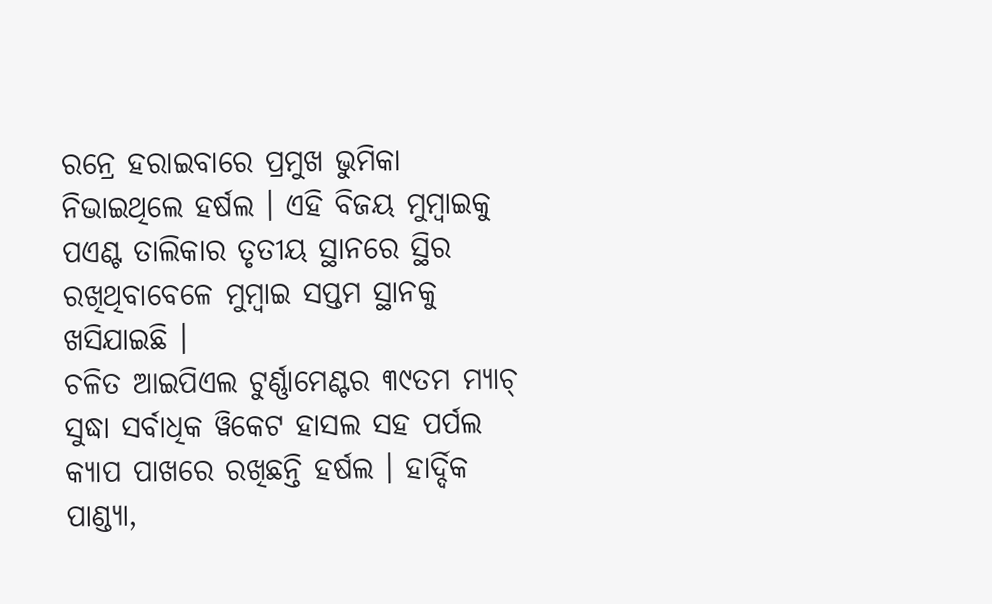ରନ୍ରେ ହରାଇବାରେ ପ୍ରମୁଖ ଭୁମିକା ନିଭାଇଥିଲେ ହର୍ଷଲ । ଏହି ବିଜୟ ମୁମ୍ବାଇକୁ ପଏଣ୍ଟ ତାଲିକାର ତୃତୀୟ ସ୍ଥାନରେ ସ୍ଥିର ରଖିଥିବାବେଳେ ମୁମ୍ବାଇ ସପ୍ତମ ସ୍ଥାନକୁ ଖସିଯାଇଛି ।
ଚଳିତ ଆଇପିଏଲ ଟୁର୍ଣ୍ଣାମେଣ୍ଟର ୩୯ତମ ମ୍ୟାଚ୍ ସୁଦ୍ଧା ସର୍ବାଧିକ ୱିକେଟ ହାସଲ ସହ ପର୍ପଲ କ୍ୟାପ ପାଖରେ ରଖିଛନ୍ତି ହର୍ଷଲ । ହାର୍ଦ୍ଦିକ ପାଣ୍ଡ୍ୟା,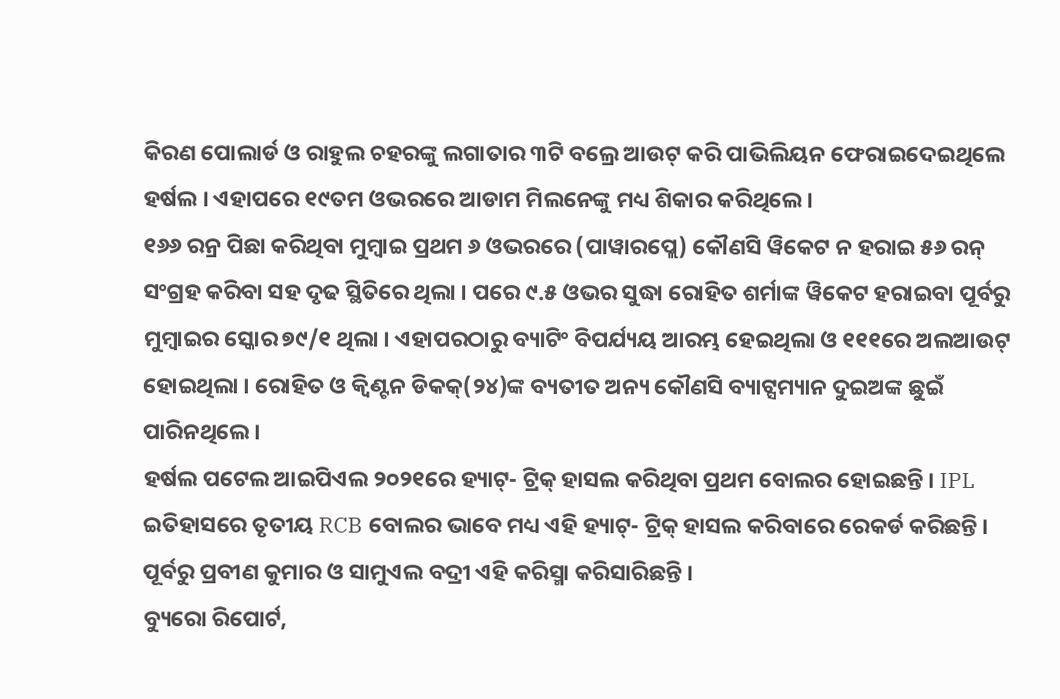କିରଣ ପୋଲାର୍ଡ ଓ ରାହୁଲ ଚହରଙ୍କୁ ଲଗାତାର ୩ଟି ବଲ୍ରେ ଆଉଟ୍ କରି ପାଭିଲିୟନ ଫେରାଇଦେଇଥିଲେ ହର୍ଷଲ । ଏହାପରେ ୧୯ତମ ଓଭରରେ ଆଡାମ ମିଲନେଙ୍କୁ ମଧ୍ୟ ଶିକାର କରିଥିଲେ ।
୧୬୬ ରନ୍ର ପିଛା କରିଥିବା ମୁମ୍ବାଇ ପ୍ରଥମ ୬ ଓଭରରେ (ପାୱାରପ୍ଲେ) କୌଣସି ୱିକେଟ ନ ହରାଇ ୫୬ ରନ୍ ସଂଗ୍ରହ କରିବା ସହ ଦୃଢ ସ୍ଥିତିରେ ଥିଲା । ପରେ ୯.୫ ଓଭର ସୁଦ୍ଧା ରୋହିତ ଶର୍ମାଙ୍କ ୱିକେଟ ହରାଇବା ପୂର୍ବରୁ ମୁମ୍ବାଇର ସ୍କୋର ୭୯/୧ ଥିଲା । ଏହାପରଠାରୁ ବ୍ୟାଟିଂ ବିପର୍ଯ୍ୟୟ ଆରମ୍ଭ ହେଇଥିଲା ଓ ୧୧୧ରେ ଅଲଆଉଟ୍ ହୋଇଥିଲା । ରୋହିତ ଓ କ୍ବିଣ୍ଟନ ଡିକକ୍(୨୪)ଙ୍କ ବ୍ୟତୀତ ଅନ୍ୟ କୌଣସି ବ୍ୟାଟ୍ସମ୍ୟାନ ଦୁଇଅଙ୍କ ଛୁଇଁ ପାରିନଥିଲେ ।
ହର୍ଷଲ ପଟେଲ ଆଇପିଏଲ ୨୦୨୧ରେ ହ୍ୟାଟ୍- ଟ୍ରିକ୍ ହାସଲ କରିଥିବା ପ୍ରଥମ ବୋଲର ହୋଇଛନ୍ତି । IPL ଇତିହାସରେ ତୃତୀୟ RCB ବୋଲର ଭାବେ ମଧ୍ୟ ଏହି ହ୍ୟାଟ୍- ଟ୍ରିକ୍ ହାସଲ କରିବାରେ ରେକର୍ଡ କରିଛନ୍ତି । ପୂର୍ବରୁ ପ୍ରବୀଣ କୁମାର ଓ ସାମୁଏଲ ବଦ୍ରୀ ଏହି କରିସ୍ମା କରିସାରିଛନ୍ତି ।
ବ୍ୟୁରୋ ରିପୋର୍ଟ,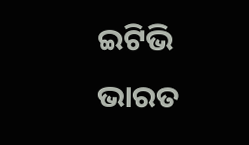ଇଟିଭି ଭାରତ